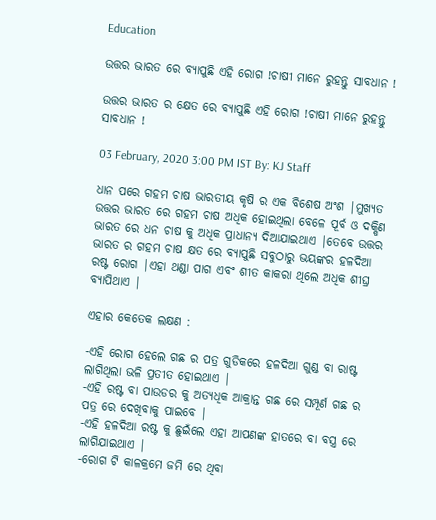Education

ଉତ୍ତର ଭାରତ ରେ ବ୍ୟାପୁଛି ଏହି ରୋଗ !ଚାଷୀ ମାନେ ରୁହନ୍ତୁ ସାବଧାନ !

ଉତ୍ତର ଭାରତ ର କ୍ଷେତ ରେ ବ୍ୟାପୁଛି ଏହି ରୋଗ !ଚାଷୀ ମାନେ ରୁହନ୍ତୁ ସାବଧାନ !

03 February, 2020 3:00 PM IST By: KJ Staff

ଧାନ ପରେ ଗହମ ଚାଷ ଭାରତୀୟ କୃଷି ର ଏକ ବିଶେଷ ଅଂଶ |ମୁଖ୍ୟତ ଉତ୍ତର ଭାରତ ରେ ଗହମ ଚାଷ ଅଧିକ ହୋଇଥିଲା ବେଳେ ପୂର୍ବ ଓ ଦକ୍ଷିଣ ଭାରତ ରେ ଧନ ଚାଷ କୁ ଅଧିକ ପ୍ରାଧାନ୍ୟ ଦିଆଯାଇଥାଏ |ତେବେ ଉତ୍ତର ଭାରତ ର ଗହମ ଚାଷ କ୍ଷତ ରେ ବ୍ୟାପୁଛି ସବୁଠାରୁ ଭୟଙ୍କର ହଳଦିଆ ରଷ୍ଟ ରୋଗ |ଏହା ଥଣ୍ଡା ପାଗ ଏବଂ ଶୀତ କାକରା ଥିଲେ ଅଧିକ ଶୀଘ୍ର ବ୍ୟାପିଥାଏ |

ଏହାର କେତେକ ଲକ୍ଷଣ :

-ଏହି ରୋଗ ହେଲେ ଗଛ ର ପତ୍ର ଗୁଡିକରେ ହଳଦିଆ ଗୁଣ୍ଡ ବା ରାଷ୍ଟ ଲାଗିଥିଲା ଭଳି ପ୍ରତୀତ ହୋଇଥାଏ |
-ଏହି ରଷ୍ଟ ବା ପାଉଡର କୁ ଅତ୍ୟଧିକ ଆକ୍ରାନ୍ତ ଗଛ ରେ ସମ୍ପୂର୍ଣ ଗଛ ର ପତ୍ର ରେ ଦେଖିବାକୁ ପାଇବେ |
-ଏହି ହଳଦିଆ ରଷ୍ଟ କୁ ଛୁଇଁଲେ ଏହା ଆପଣଙ୍କ ହାତରେ ବା ବସ୍ତ୍ର ରେ ଲାଗିଯାଇଥାଏ |
-ରୋଗ ଟି କାଳକ୍ରମେ ଜମି ରେ ଥିବା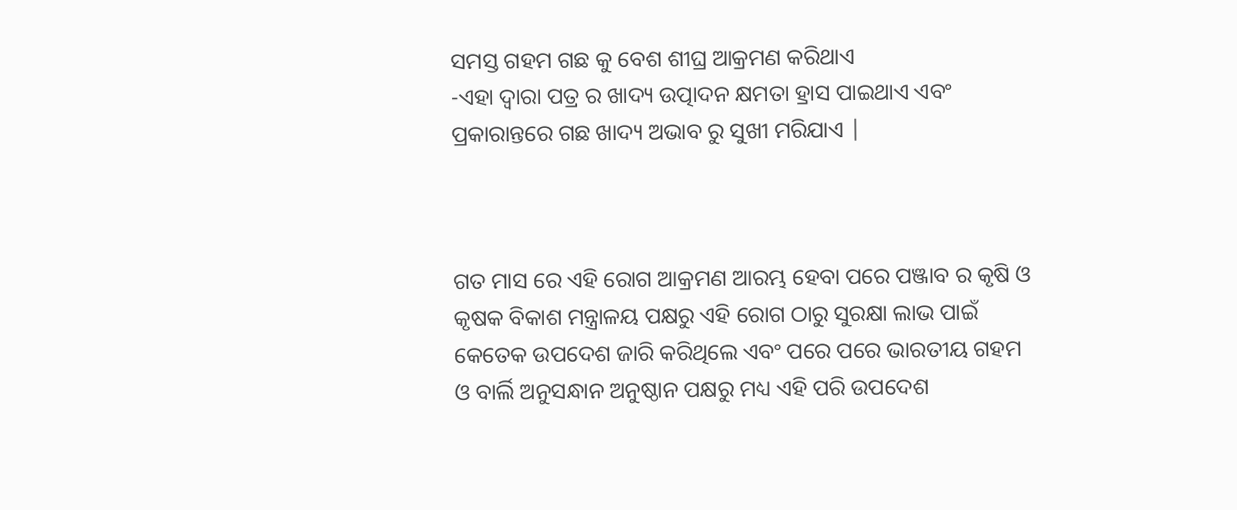ସମସ୍ତ ଗହମ ଗଛ କୁ ବେଶ ଶୀଘ୍ର ଆକ୍ରମଣ କରିଥାଏ
-ଏହା ଦ୍ୱାରା ପତ୍ର ର ଖାଦ୍ୟ ଉତ୍ପାଦନ କ୍ଷମତା ହ୍ରାସ ପାଇଥାଏ ଏବଂ ପ୍ରକାରାନ୍ତରେ ଗଛ ଖାଦ୍ୟ ଅଭାବ ରୁ ସୁଖୀ ମରିଯାଏ |



ଗତ ମାସ ରେ ଏହି ରୋଗ ଆକ୍ରମଣ ଆରମ୍ଭ ହେବା ପରେ ପଞ୍ଜାବ ର କୃଷି ଓ କୃଷକ ବିକାଶ ମନ୍ତ୍ରାଳୟ ପକ୍ଷରୁ ଏହି ରୋଗ ଠାରୁ ସୁରକ୍ଷା ଲାଭ ପାଇଁ କେତେକ ଉପଦେଶ ଜାରି କରିଥିଲେ ଏବଂ ପରେ ପରେ ଭାରତୀୟ ଗହମ ଓ ବାର୍ଲି ଅନୁସନ୍ଧାନ ଅନୁଷ୍ଠାନ ପକ୍ଷରୁ ମଧ୍ୟ ଏହି ପରି ଉପଦେଶ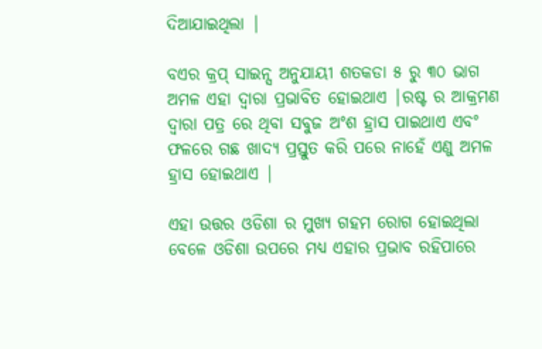ଦିଆଯାଇଥିଲା |

ବଏର କ୍ରପ୍ ସାଇନ୍ସ ଅନୁଯାୟୀ ଶତକଡା ୫ ରୁ ୩୦ ଭାଗ ଅମଳ ଏହା ଦ୍ୱାରା ପ୍ରଭାବିତ ହୋଇଥାଏ |ରଷ୍ଟ ର ଆକ୍ରମଣ ଦ୍ୱାରା ପତ୍ର ରେ ଥିବା ସବୁଜ ଅଂଶ ହ୍ରାସ ପାଇଥାଏ ଏବଂ ଫଳରେ ଗଛ ଖାଦ୍ୟ ପ୍ରସ୍ତୁତ କରି ପରେ ନାହେଁ ଏଣୁ ଅମଳ ହ୍ରାସ ହୋଇଥାଏ |

ଏହା ଉତ୍ତର ଓଡିଶା ର ମୁଖ୍ୟ ଗହମ ରୋଗ ହୋଇଥିଲା ବେଳେ ଓଡିଶା ଉପରେ ମଧ୍ୟ ଏହାର ପ୍ରଭାବ ରହିପାରେ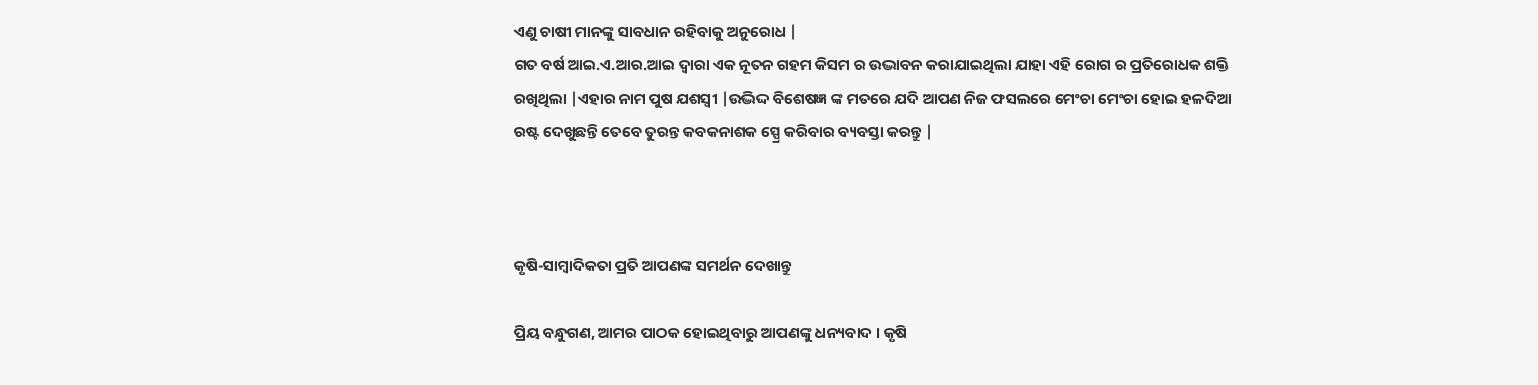ଏଣୁ ଚାଷୀ ମାନଙ୍କୁ ସାବଧାନ ରହିବାକୁ ଅନୁରୋଧ |
ଗତ ବର୍ଷ ଆଇ.ଏ.ଆର.ଆଇ ଦ୍ୱାରା ଏକ ନୂତନ ଗହମ କିସମ ର ଉଦ୍ଭାବନ କରାଯାଇଥିଲା ଯାହା ଏହି ରୋଗ ର ପ୍ରତିରୋଧକ ଶକ୍ତି ରଖିଥିଲା |ଏହାର ନାମ ପୁଷ ଯଶସ୍ବୀ |ଉଦ୍ଭିଦ୍ଦ ବିଶେଷଜ୍ଞ ଙ୍କ ମତରେ ଯଦି ଆପଣ ନିଜ ଫସଲରେ ମେଂଚା ମେଂଚା ହୋଇ ହଳଦିଆ ରଷ୍ଟ ଦେଖୁଛନ୍ତି ତେବେ ତୁରନ୍ତ କବକନାଶକ ସ୍ପ୍ରେ କରିବାର ବ୍ୟବସ୍ତା କରନ୍ତୁ |



କୃଷି-ସାମ୍ବାଦିକତା ପ୍ରତି ଆପଣଙ୍କ ସମର୍ଥନ ଦେଖାନ୍ତୁ

ପ୍ରିୟ ବନ୍ଧୁଗଣ, ଆମର ପାଠକ ହୋଇଥିବାରୁ ଆପଣଙ୍କୁ ଧନ୍ୟବାଦ । କୃଷି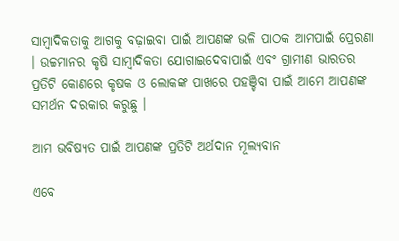ସାମ୍ବାଦିକତାକୁ ଆଗକୁ ବଢ଼ାଇବା ପାଇଁ ଆପଣଙ୍କ ଭଳି ପାଠକ ଆମପାଇଁ ପ୍ରେରଣା । ଉଚ୍ଚମାନର କୃଷି ସାମ୍ବାଦିକତା ଯୋଗାଇଦେବାପାଇଁ ଏବଂ ଗ୍ରାମୀଣ ଭାରତର ପ୍ରତିଟି କୋଣରେ କୃଷକ ଓ ଲୋକଙ୍କ ପାଖରେ ପହଞ୍ଚିବା ପାଇଁ ଆମେ ଆପଣଙ୍କ ସମର୍ଥନ ଦରକାର କରୁଛୁ ।

ଆମ ଭବିଷ୍ୟତ ପାଇଁ ଆପଣଙ୍କ ପ୍ରତିଟି ଅର୍ଥଦାନ ମୂଲ୍ୟବାନ

ଏବେ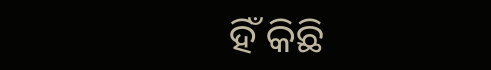ହିଁ କିଛି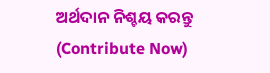ଅର୍ଥଦାନ ନିଶ୍ଚୟ କରନ୍ତୁ (Contribute Now)